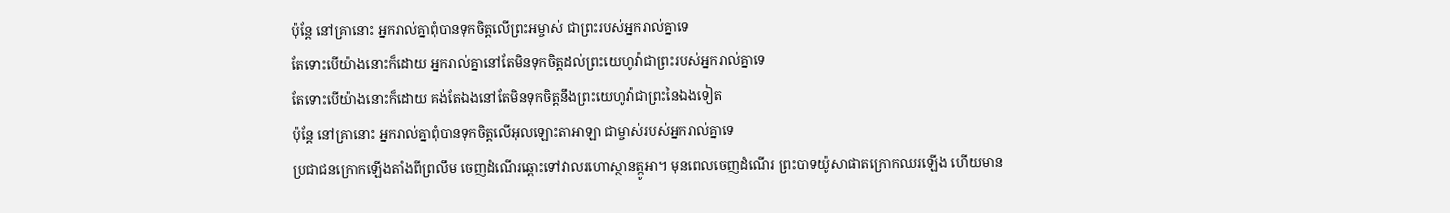ប៉ុន្តែ នៅគ្រានោះ អ្នករាល់គ្នាពុំបានទុកចិត្តលើព្រះអម្ចាស់ ជាព្រះរបស់អ្នករាល់គ្នាទេ
តែទោះបើយ៉ាងនោះក៏ដោយ អ្នករាល់គ្នានៅតែមិនទុកចិត្តដល់ព្រះយេហូវ៉ាជាព្រះរបស់អ្នករាល់គ្នាទេ
តែទោះបើយ៉ាងនោះក៏ដោយ គង់តែឯងនៅតែមិនទុកចិត្តនឹងព្រះយេហូវ៉ាជាព្រះនៃឯងទៀត
ប៉ុន្តែ នៅគ្រានោះ អ្នករាល់គ្នាពុំបានទុកចិត្តលើអុលឡោះតាអាឡា ជាម្ចាស់របស់អ្នករាល់គ្នាទេ
ប្រជាជនក្រោកឡើងតាំងពីព្រលឹម ចេញដំណើរឆ្ពោះទៅវាលរហោស្ថានត្កូអា។ មុនពេលចេញដំណើរ ព្រះបាទយ៉ូសាផាតក្រោកឈរឡើង ហើយមាន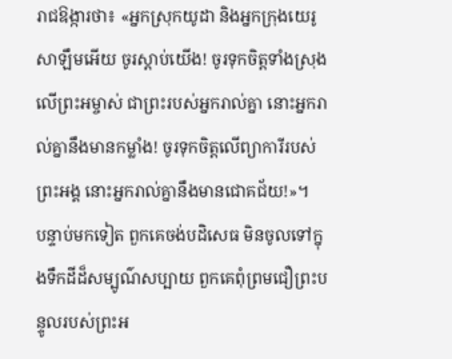រាជឱង្ការថា៖ «អ្នកស្រុកយូដា និងអ្នកក្រុងយេរូសាឡឹមអើយ ចូរស្ដាប់យើង! ចូរទុកចិត្តទាំងស្រុងលើព្រះអម្ចាស់ ជាព្រះរបស់អ្នករាល់គ្នា នោះអ្នករាល់គ្នានឹងមានកម្លាំង! ចូរទុកចិត្តលើព្យាការីរបស់ព្រះអង្គ នោះអ្នករាល់គ្នានឹងមានជោគជ័យ!»។
បន្ទាប់មកទៀត ពួកគេចង់បដិសេធ មិនចូលទៅក្នុងទឹកដីដ៏សម្បូណ៌សប្បាយ ពួកគេពុំព្រមជឿព្រះបន្ទូលរបស់ព្រះអ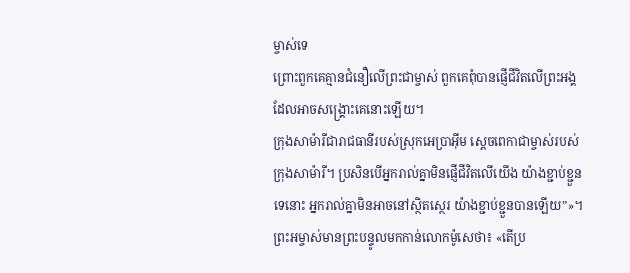ម្ចាស់ទេ
ព្រោះពួកគេគ្មានជំនឿលើព្រះជាម្ចាស់ ពួកគេពុំបានផ្ញើជីវិតលើព្រះអង្គ ដែលអាចសង្គ្រោះគេនោះឡើយ។
ក្រុងសាម៉ារីជារាជធានីរបស់ស្រុកអេប្រាអ៊ីម ស្ដេចពេកាជាម្ចាស់របស់ក្រុងសាម៉ារី។ ប្រសិនបើអ្នករាល់គ្នាមិនផ្ញើជីវិតលើយើង យ៉ាងខ្ជាប់ខ្ជួនទេនោះ អ្នករាល់គ្នាមិនអាចនៅស្ថិតស្ថេរ យ៉ាងខ្ជាប់ខ្ជួនបានឡើយ”»។
ព្រះអម្ចាស់មានព្រះបន្ទូលមកកាន់លោកម៉ូសេថា៖ «តើប្រ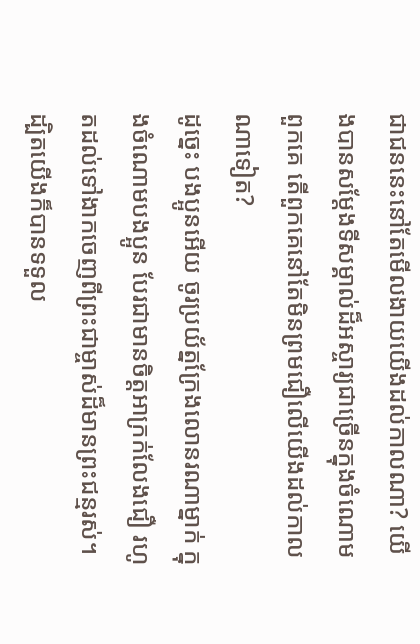ជាជននេះនៅតែមើលងាយយើងដល់កាលណា? យើងបានសម្តែងទីសម្គាល់ដ៏អស្ចារ្យជាច្រើនក្នុងចំណោមពួកគេ តើពួកគេនៅតែមិនព្រមជឿលើយើងដល់កាលណាទៀត?
ដូច្នេះ បងប្អូនអើយ ចូរប្រយ័ត្នក្រែងលោនរណាម្នាក់ ក្នុងចំណោមបងប្អូន បែរជាមានចិត្តអាក្រក់លែងជឿ រហូតដល់ទៅងាកចេញពីព្រះជាម្ចាស់ដ៏មានព្រះជន្មរស់។
ដ្បិតយើងក៏បានទទួល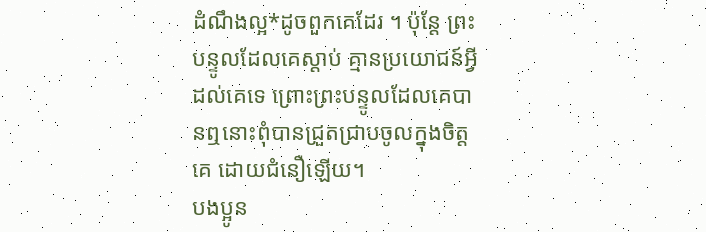ដំណឹងល្អ*ដូចពួកគេដែរ ។ ប៉ុន្តែ ព្រះបន្ទូលដែលគេស្ដាប់ គ្មានប្រយោជន៍អ្វីដល់គេទេ ព្រោះព្រះបន្ទូលដែលគេបានឮនោះពុំបានជ្រួតជ្រាបចូលក្នុងចិត្តគេ ដោយជំនឿឡើយ។
បងប្អូន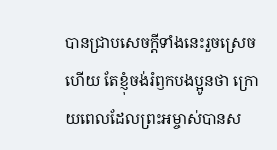បានជ្រាបសេចក្ដីទាំងនេះរួចស្រេចហើយ តែខ្ញុំចង់រំឭកបងប្អូនថា ក្រោយពេលដែលព្រះអម្ចាស់បានស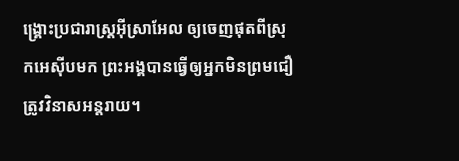ង្គ្រោះប្រជារាស្ត្រអ៊ីស្រាអែល ឲ្យចេញផុតពីស្រុកអេស៊ីបមក ព្រះអង្គបានធ្វើឲ្យអ្នកមិនព្រមជឿត្រូវវិនាសអន្តរាយ។